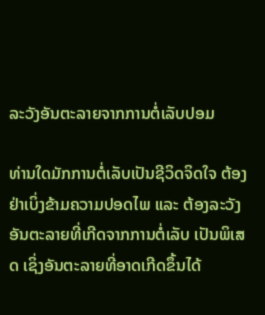ລະວັງອັນຕະລາຍຈາກການຕໍ່ເລັບປອມ

ທ່ານໃດມັກການຕໍ່ເລັບເປັນຊີວິດຈິດໃຈ ຕ້ອງຢ່າເບິ່ງຂ້າມຄວາມປອດໄພ ແລະ ຕ້ອງລະວັງອັນຕະລາຍທີ່ເກີດຈາກການຕໍ່ເລັບ ເປັນພິເສດ ເຊິ່ງອັນຕະລາຍທີ່ອາດເກີດຂຶ້ນໄດ້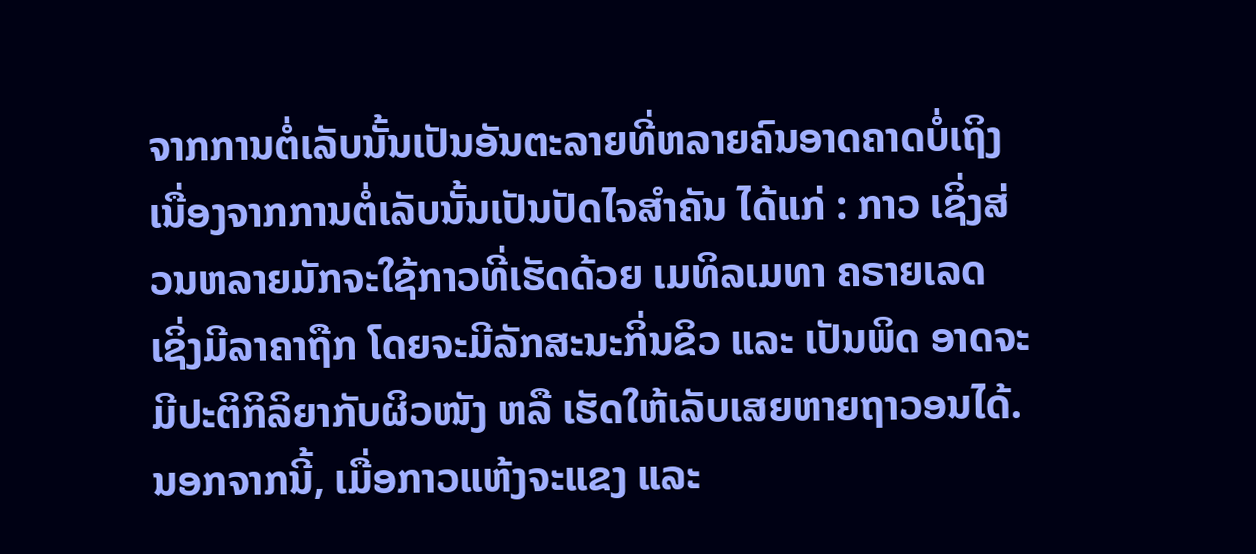ຈາກການຕໍ່ເລັບນັ້ນເປັນອັນຕະລາຍທີ່ຫລາຍຄົນອາດຄາດບໍ່ເຖິງ ເນື່ອງຈາກການຕໍ່ເລັບນັ້ນເປັນປັດໄຈສຳຄັນ ໄດ້ແກ່ : ກາວ ເຊິ່ງສ່ວນຫລາຍມັກຈະໃຊ້ກາວທີ່ເຮັດດ້ວຍ ເມທິລເມທາ ຄຣາຍເລດ ເຊິ່ງມີລາຄາຖືກ ໂດຍຈະມີລັກສະນະກິ່ນຂິວ ແລະ ເປັນພິດ ອາດຈະມີປະຕິກິລິຍາກັບຜິວໜັງ ຫລື ເຮັດໃຫ້ເລັບເສຍຫາຍຖາວອນໄດ້.
ນອກຈາກນີ້, ເມື່ອກາວແຫ້ງຈະແຂງ ແລະ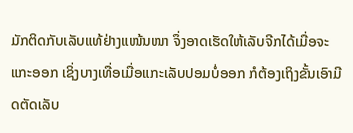ມັກຕິດກັບເລັບແທ້ຢ່າງແໜ້ນໜາ ຈຶ່ງອາດເຮັດໃຫ້ເລັບຈີກໄດ້ເມື່ອຈະແກະອອກ ເຊິ່ງບາງເທື່ອເມື່ອແກະເລັບປອມບໍ່ອອກ ກໍຕ້ອງເຖິງຂັ້ນເອົາມີດຕັດເລັບ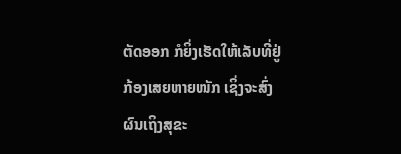ຕັດອອກ ກໍຍິ່ງເຮັດໃຫ້ເລັບທີ່ຢູ່ກ້ອງເສຍຫາຍໜັກ ເຊິ່ງຈະສົ່ງຜົນເຖິງສຸຂະ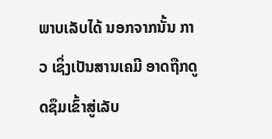ພາບເລັບໄດ້ ນອກຈາກນັ້ນ ກາວ ເຊິ່ງເປັນສານເຄມີ ອາດຖືກດູດຊຶມເຂົ້າສູ່ເລັບ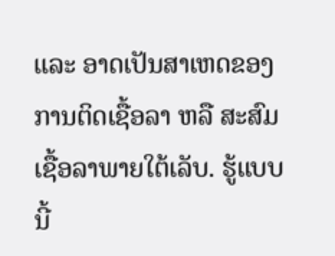ແລະ ອາດເປັນສາເຫດຂອງການຕິດເຊື້ອລາ ຫລື ສະສົມເຊື້ອລາພາຍໃຕ້ເລັບ. ຮູ້ແບບນີ້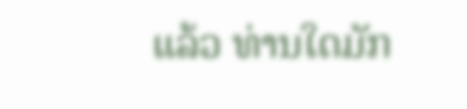ແລ້ວ ທ່ານໃດມັກ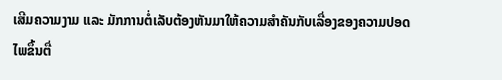ເສີມຄວາມງາມ ແລະ ມັກການຕໍ່ເລັບຕ້ອງຫັນມາໃຫ້ຄວາມສຳຄັນກັບເລື່ອງຂອງຄວາມປອດໄພຂຶ້ນຕື່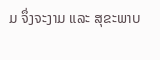ມ ຈຶ່ງຈະງາມ ແລະ ສຸຂະພາບ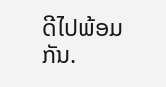ດີໄປພ້ອມກັນ.